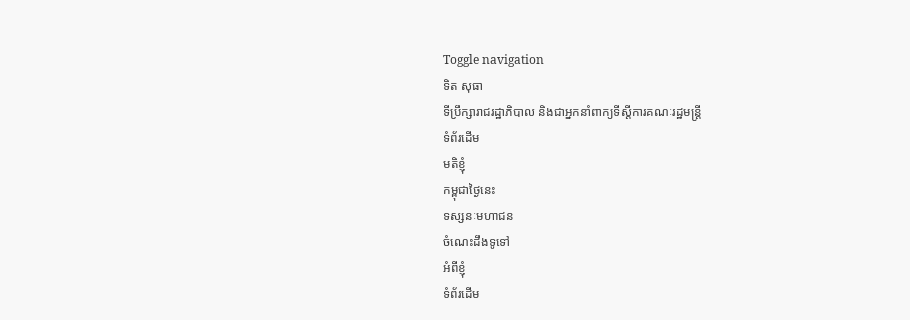Toggle navigation
ទិត សុធា
ទីប្រឹក្សារាជរដ្ឋាភិបាល និងជាអ្នកនាំពាក្យទីស្ដីការគណៈរដ្ឋមន្ត្រី
ទំព័រដើម
មតិខ្ញុំ
កម្ពុជាថ្ងៃនេះ
ទស្សនៈមហាជន
ចំណេះដឹងទូទៅ
អំពីខ្ញុំ
ទំព័រដើម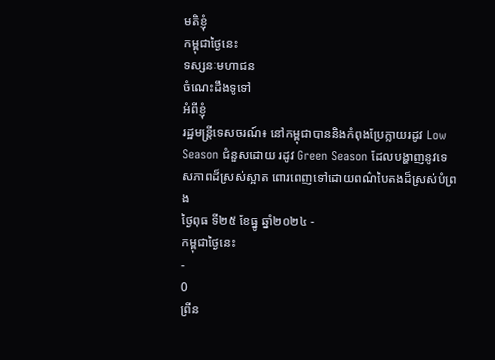មតិខ្ញុំ
កម្ពុជាថ្ងៃនេះ
ទស្សនៈមហាជន
ចំណេះដឹងទូទៅ
អំពីខ្ញុំ
រដ្ឋមន្ត្រីទេសចរណ៍៖ នៅកម្ពុជាបាននិងកំពុងប្រែក្លាយរដូវ Low Season ជំនួសដោយ រដូវ Green Season ដែលបង្ហាញនូវទេសភាពដ៏ស្រស់ស្អាត ពោរពេញទៅដោយពណ៌បៃតងដ៏ស្រស់បំព្រង
ថ្ងៃពុធ ទី២៥ ខែធ្នូ ឆ្នាំ២០២៤ -
កម្ពុជាថ្ងៃនេះ
-
0
ព្រីន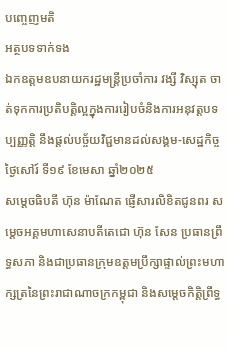បញ្ចេញមតិ
អត្ថបទទាក់ទង
ឯកឧត្តមឧបនាយករដ្ឋមន្ត្រីប្រចាំការ វង្សី វិស្សុត ចាត់ទុកការប្រតិបត្តិល្អក្នុងការរៀបចំនិងការអនុវត្តបទប្បញ្ញត្តិ នឹងផ្ដល់បច្ច័យវិជ្ជមានដល់សង្គម-សេដ្ឋកិច្ច
ថ្ងៃសៅរ៍ ទី១៩ ខែមេសា ឆ្នាំ២០២៥
សម្តេចធិបតី ហ៊ុន ម៉ាណែត ផ្ញើសារលិខិតជូនពរ សម្តេចអគ្គមហាសេនាបតីតេជោ ហ៊ុន សែន ប្រធានព្រឹទ្ធសភា និងជាប្រធានក្រុមឧត្តមប្រឹក្សាផ្ទាល់ព្រះមហាក្សត្រនៃព្រះរាជាណាចក្រកម្ពុជា និងសម្តេចកិត្តិព្រឹទ្ធ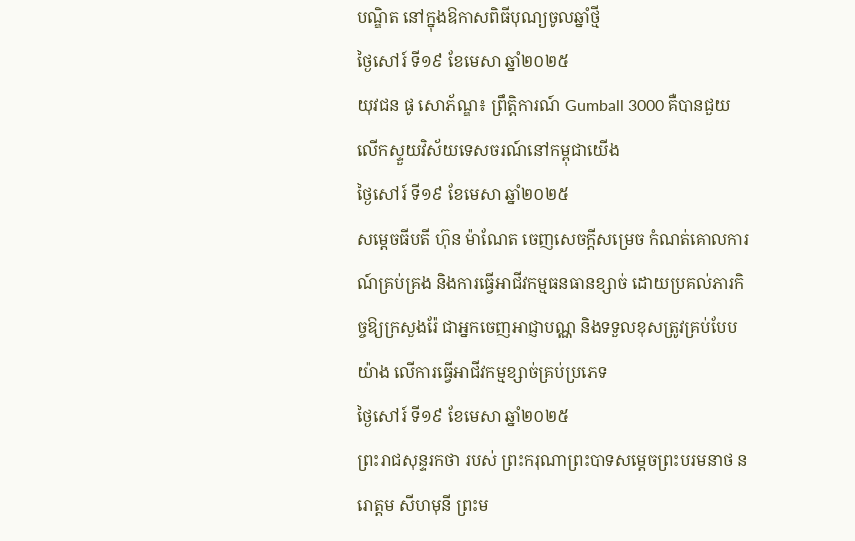បណ្ឌិត នៅក្នុងឱកាសពិធីបុណ្យចូលឆ្នាំថ្មី
ថ្ងៃសៅរ៍ ទី១៩ ខែមេសា ឆ្នាំ២០២៥
យុវជន ផូ សោភ័ណ្ឌ៖ ព្រឹត្តិការណ៍ Gumball 3000 គឺបានជួយលើកស្ទួយវិស័យទេសចរណ៍នៅកម្ពុជាយើង
ថ្ងៃសៅរ៍ ទី១៩ ខែមេសា ឆ្នាំ២០២៥
សម្តេចធីបតី ហ៊ុន ម៉ាណែត ចេញសេចក្តីសម្រេច កំណត់គោលការណ៍គ្រប់គ្រង និងការធ្វើអាជីវកម្មធនធានខ្សាច់ ដោយប្រគល់ភារកិច្ចឱ្យក្រសួងរ៉ែ ជាអ្នកចេញអាជ្ញាបណ្ណ និងទទួលខុសត្រូវគ្រប់បែបយ៉ាង លើការធ្វើអាជីវកម្មខ្សាច់គ្រប់ប្រភេទ
ថ្ងៃសៅរ៍ ទី១៩ ខែមេសា ឆ្នាំ២០២៥
ព្រះរាជសុន្ទរកថា របស់ ព្រះករុណាព្រះបាទសម្តេចព្រះបរមនាថ នរោត្តម សីហមុនី ព្រះម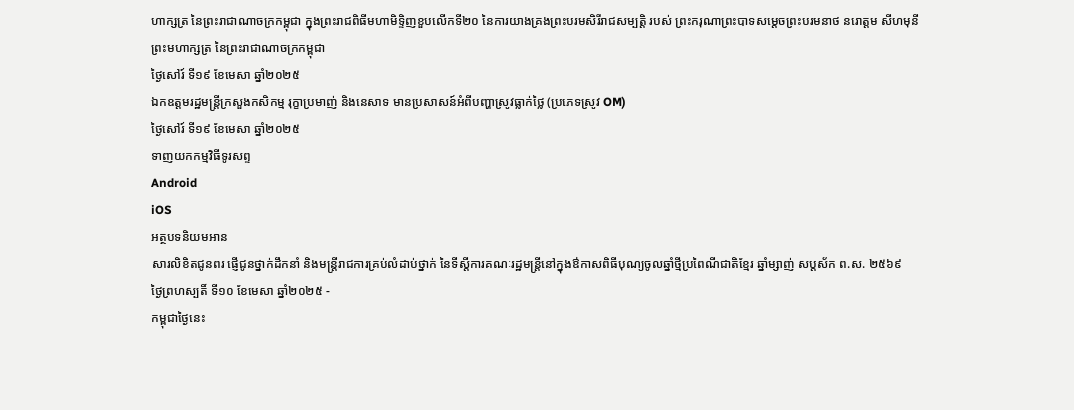ហាក្សត្រ នៃព្រះរាជាណាចក្រកម្ពុជា ក្នុងព្រះរាជពិធីមហាមិទ្ទិញខួបលើកទី២០ នៃការយាងគ្រងព្រះបរមសិរីរាជសម្បត្តិ របស់ ព្រះករុណាព្រះបាទសម្តេចព្រះបរមនាថ នរោត្តម សីហមុនី ព្រះមហាក្សត្រ នៃព្រះរាជាណាចក្រកម្ពុជា
ថ្ងៃសៅរ៍ ទី១៩ ខែមេសា ឆ្នាំ២០២៥
ឯកឧត្តមរដ្ឋមន្ត្រីក្រសួងកសិកម្ម រុក្ខាប្រមាញ់ និងនេសាទ មានប្រសាសន៍អំពីបញ្ហាស្រូវធ្លាក់ថ្លៃ (ប្រភេទស្រូវ OM)
ថ្ងៃសៅរ៍ ទី១៩ ខែមេសា ឆ្នាំ២០២៥
ទាញយកកម្មវិធីទូរសព្ទ
Android
iOS
អត្ថបទនិយមអាន
សារលិខិតជូនពរ ផ្ញើជូនថ្នាក់ដឹកនាំ និងមន្រ្តីរាជការគ្រប់លំដាប់ថ្នាក់ នៃទីស្តីការគណៈរដ្ឋមន្ត្រីនៅក្នុងឳកាសពិធីបុណ្យចូលឆ្នាំថ្មីប្រពៃណីជាតិខ្មែរ ឆ្នាំម្សាញ់ សប្តស័ក ព.ស. ២៥៦៩
ថ្ងៃព្រហស្បតិ៍ ទី១០ ខែមេសា ឆ្នាំ២០២៥ -
កម្ពុជាថ្ងៃនេះ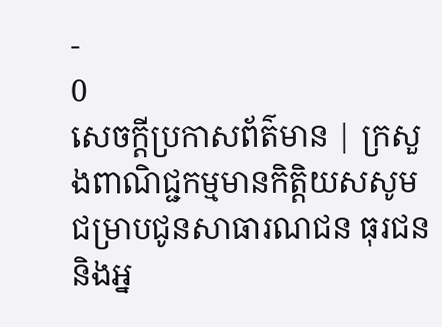-
0
សេចក្តីប្រកាសព័ត៌មាន | ក្រសួងពាណិជ្ជកម្មមានកិត្តិយសសូមជម្រាបជូនសាធារណជន ធុរជន និងអ្ន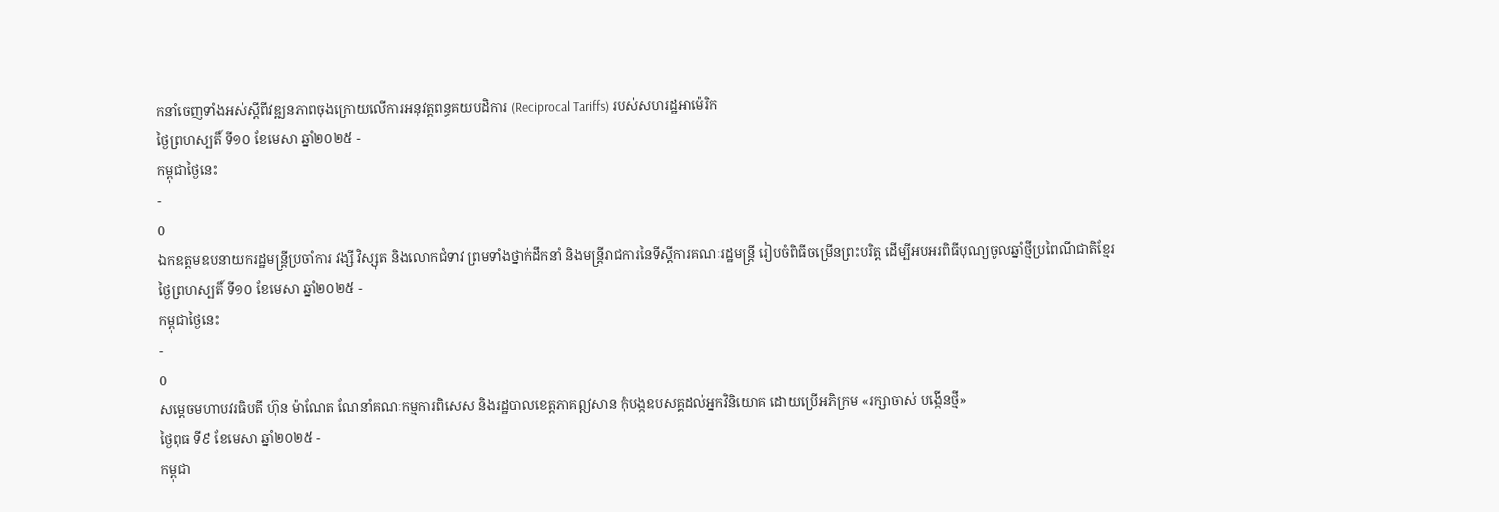កនាំចេញទាំងអស់ស្ដីពីវឌ្ឍនភាពចុងក្រោយលើការអនុវត្តពន្ធគយបដិការ (Reciprocal Tariffs) របស់សហរដ្ឋអាម៉េរិក
ថ្ងៃព្រហស្បតិ៍ ទី១០ ខែមេសា ឆ្នាំ២០២៥ -
កម្ពុជាថ្ងៃនេះ
-
0
ឯកឧត្តមឧបនាយករដ្ឋមន្ត្រីប្រចាំការ វង្សី វិស្សុត និងលោកជំទាវ ព្រមទាំងថ្នាក់ដឹកនាំ និងមន្ត្រីរាជការនៃទីស្តីការគណៈរដ្ឋមន្ត្រី រៀបចំពិធីចម្រើនព្រះបរិត្ត ដើម្បីអបអរពិធីបុណ្យចូលឆ្នាំថ្មីប្រពៃណីជាតិខ្មែរ
ថ្ងៃព្រហស្បតិ៍ ទី១០ ខែមេសា ឆ្នាំ២០២៥ -
កម្ពុជាថ្ងៃនេះ
-
0
សម្ដេចមហាបវរធិបតី ហ៊ុន ម៉ាណែត ណែនាំគណៈកម្មការពិសេស និងរដ្ឋបាលខេត្តភាគឦសាន កុំបង្កឧបសគ្គដល់អ្នកវិនិយោគ ដោយប្រើអភិក្រម «រក្សាចាស់ បង្កើនថ្មី»
ថ្ងៃពុធ ទី៩ ខែមេសា ឆ្នាំ២០២៥ -
កម្ពុជា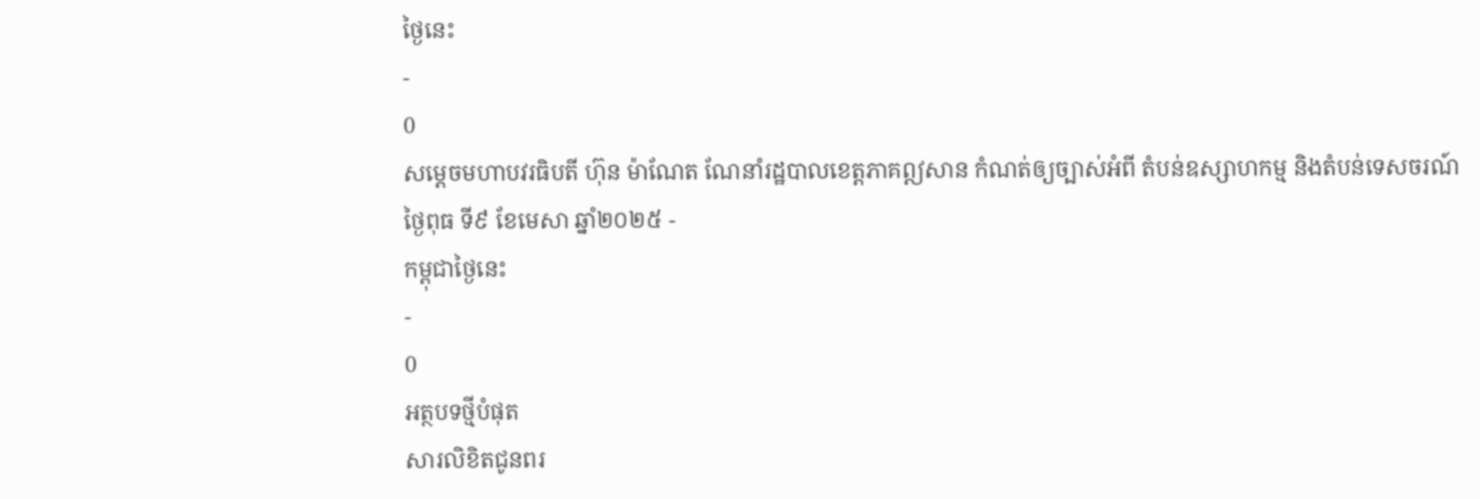ថ្ងៃនេះ
-
0
សម្ដេចមហាបវរធិបតី ហ៊ុន ម៉ាណែត ណែនាំរដ្ឋបាលខេត្តភាគឦសាន កំណត់ឲ្យច្បាស់អំពី តំបន់ឧស្សាហកម្ម និងតំបន់ទេសចរណ៍
ថ្ងៃពុធ ទី៩ ខែមេសា ឆ្នាំ២០២៥ -
កម្ពុជាថ្ងៃនេះ
-
0
អត្ថបទថ្មីបំផុត
សារលិខិតជូនពរ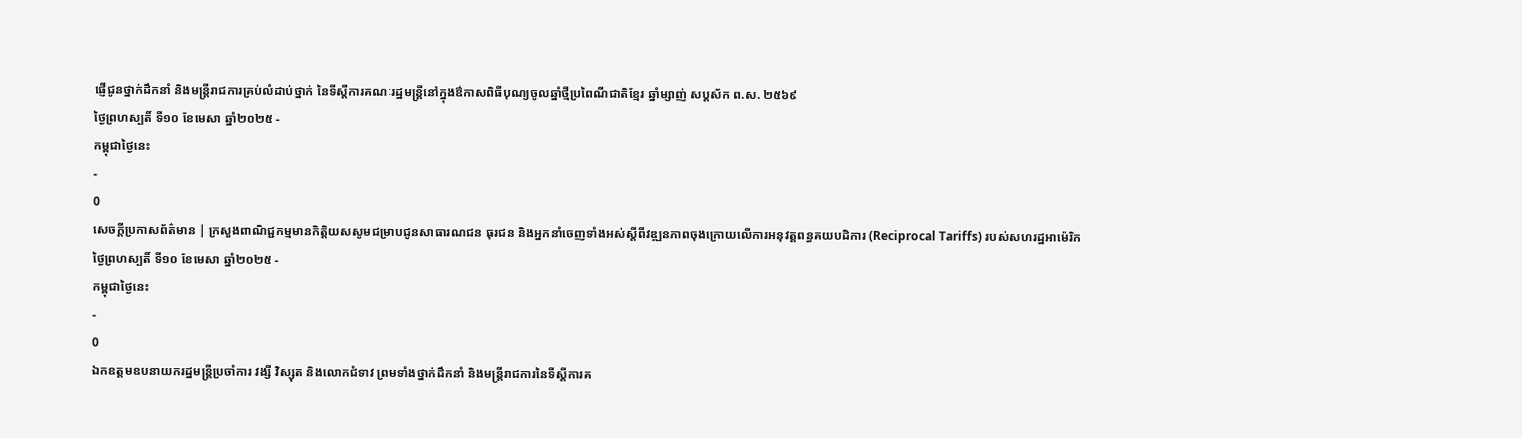ផ្ញើជូនថ្នាក់ដឹកនាំ និងមន្រ្តីរាជការគ្រប់លំដាប់ថ្នាក់ នៃទីស្តីការគណៈរដ្ឋមន្ត្រីនៅក្នុងឳកាសពិធីបុណ្យចូលឆ្នាំថ្មីប្រពៃណីជាតិខ្មែរ ឆ្នាំម្សាញ់ សប្តស័ក ព.ស. ២៥៦៩
ថ្ងៃព្រហស្បតិ៍ ទី១០ ខែមេសា ឆ្នាំ២០២៥ -
កម្ពុជាថ្ងៃនេះ
-
0
សេចក្តីប្រកាសព័ត៌មាន | ក្រសួងពាណិជ្ជកម្មមានកិត្តិយសសូមជម្រាបជូនសាធារណជន ធុរជន និងអ្នកនាំចេញទាំងអស់ស្ដីពីវឌ្ឍនភាពចុងក្រោយលើការអនុវត្តពន្ធគយបដិការ (Reciprocal Tariffs) របស់សហរដ្ឋអាម៉េរិក
ថ្ងៃព្រហស្បតិ៍ ទី១០ ខែមេសា ឆ្នាំ២០២៥ -
កម្ពុជាថ្ងៃនេះ
-
0
ឯកឧត្តមឧបនាយករដ្ឋមន្ត្រីប្រចាំការ វង្សី វិស្សុត និងលោកជំទាវ ព្រមទាំងថ្នាក់ដឹកនាំ និងមន្ត្រីរាជការនៃទីស្តីការគ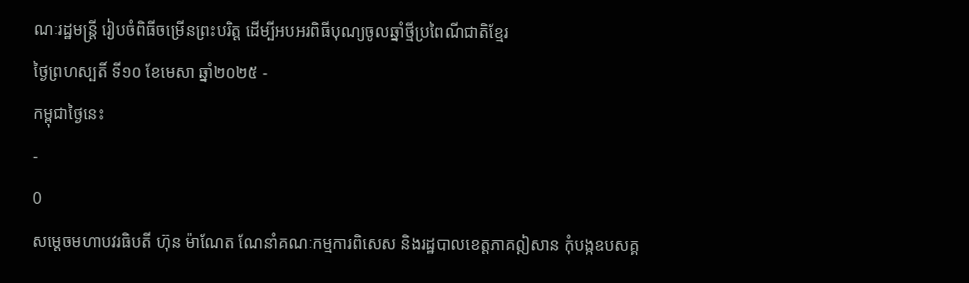ណៈរដ្ឋមន្ត្រី រៀបចំពិធីចម្រើនព្រះបរិត្ត ដើម្បីអបអរពិធីបុណ្យចូលឆ្នាំថ្មីប្រពៃណីជាតិខ្មែរ
ថ្ងៃព្រហស្បតិ៍ ទី១០ ខែមេសា ឆ្នាំ២០២៥ -
កម្ពុជាថ្ងៃនេះ
-
0
សម្ដេចមហាបវរធិបតី ហ៊ុន ម៉ាណែត ណែនាំគណៈកម្មការពិសេស និងរដ្ឋបាលខេត្តភាគឦសាន កុំបង្កឧបសគ្គ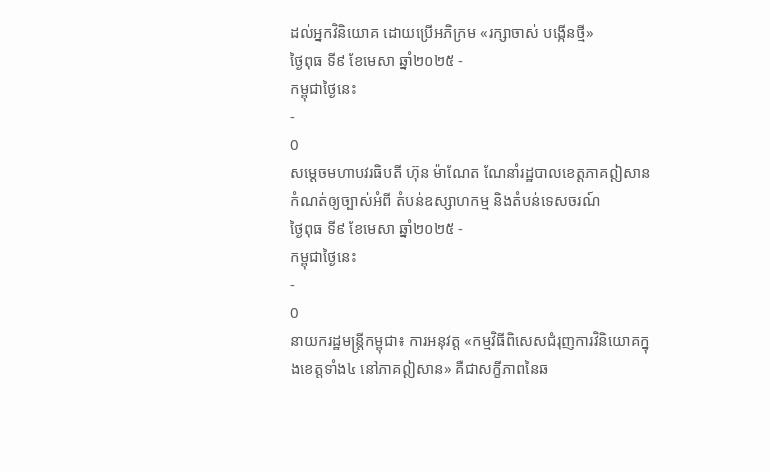ដល់អ្នកវិនិយោគ ដោយប្រើអភិក្រម «រក្សាចាស់ បង្កើនថ្មី»
ថ្ងៃពុធ ទី៩ ខែមេសា ឆ្នាំ២០២៥ -
កម្ពុជាថ្ងៃនេះ
-
0
សម្ដេចមហាបវរធិបតី ហ៊ុន ម៉ាណែត ណែនាំរដ្ឋបាលខេត្តភាគឦសាន កំណត់ឲ្យច្បាស់អំពី តំបន់ឧស្សាហកម្ម និងតំបន់ទេសចរណ៍
ថ្ងៃពុធ ទី៩ ខែមេសា ឆ្នាំ២០២៥ -
កម្ពុជាថ្ងៃនេះ
-
0
នាយករដ្ឋមន្ត្រីកម្ពុជា៖ ការអនុវត្ត «កម្មវិធីពិសេសជំរុញការវិនិយោគក្នុងខេត្តទាំង៤ នៅភាគឦសាន» គឺជាសក្ខីភាពនៃឆ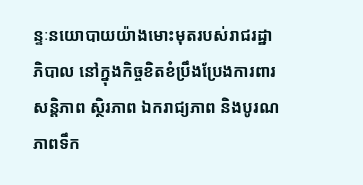ន្ទៈនយោបាយយ៉ាងមោះមុតរបស់រាជរដ្ឋាភិបាល នៅក្នុងកិច្ចខិតខំប្រឹងប្រែងការពារសន្តិភាព ស្ថិរភាព ឯករាជ្យភាព និងបូរណភាពទឹក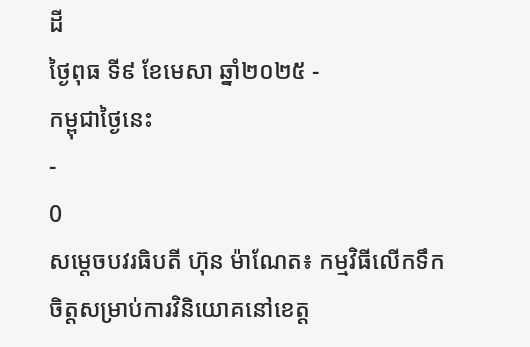ដី
ថ្ងៃពុធ ទី៩ ខែមេសា ឆ្នាំ២០២៥ -
កម្ពុជាថ្ងៃនេះ
-
0
សម្តេចបវរធិបតី ហ៊ុន ម៉ាណែត៖ កម្មវិធីលើកទឹកចិត្តសម្រាប់ការវិនិយោគនៅខេត្ត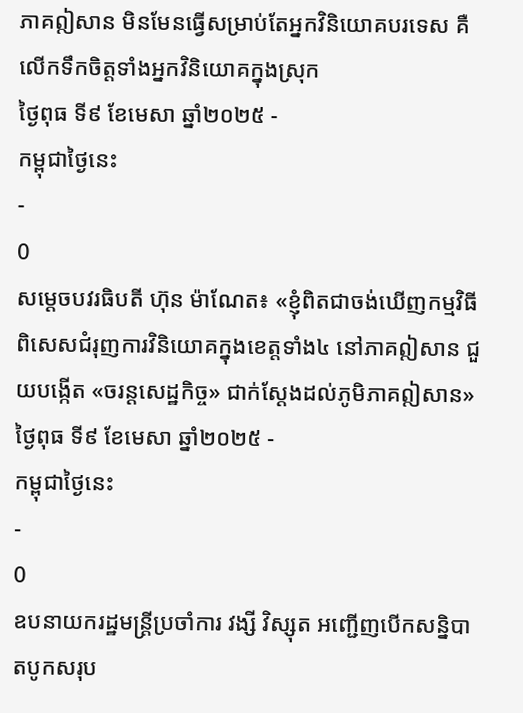ភាគឦសាន មិនមែនធ្វើសម្រាប់តែអ្នកវិនិយោគបរទេស គឺលើកទឹកចិត្តទាំងអ្នកវិនិយោគក្នុងស្រុក
ថ្ងៃពុធ ទី៩ ខែមេសា ឆ្នាំ២០២៥ -
កម្ពុជាថ្ងៃនេះ
-
0
សម្តេចបវរធិបតី ហ៊ុន ម៉ាណែត៖ «ខ្ញុំពិតជាចង់ឃើញកម្មវិធីពិសេសជំរុញការវិនិយោគក្នុងខេត្តទាំង៤ នៅភាគឦសាន ជួយបង្កើត «ចរន្តសេដ្ឋកិច្ច» ជាក់ស្តែងដល់ភូមិភាគឦសាន»
ថ្ងៃពុធ ទី៩ ខែមេសា ឆ្នាំ២០២៥ -
កម្ពុជាថ្ងៃនេះ
-
0
ឧបនាយករដ្ឋមន្រ្តីប្រចាំការ វង្សី វិស្សុត អញ្ជើញបើកសន្និបាតបូកសរុប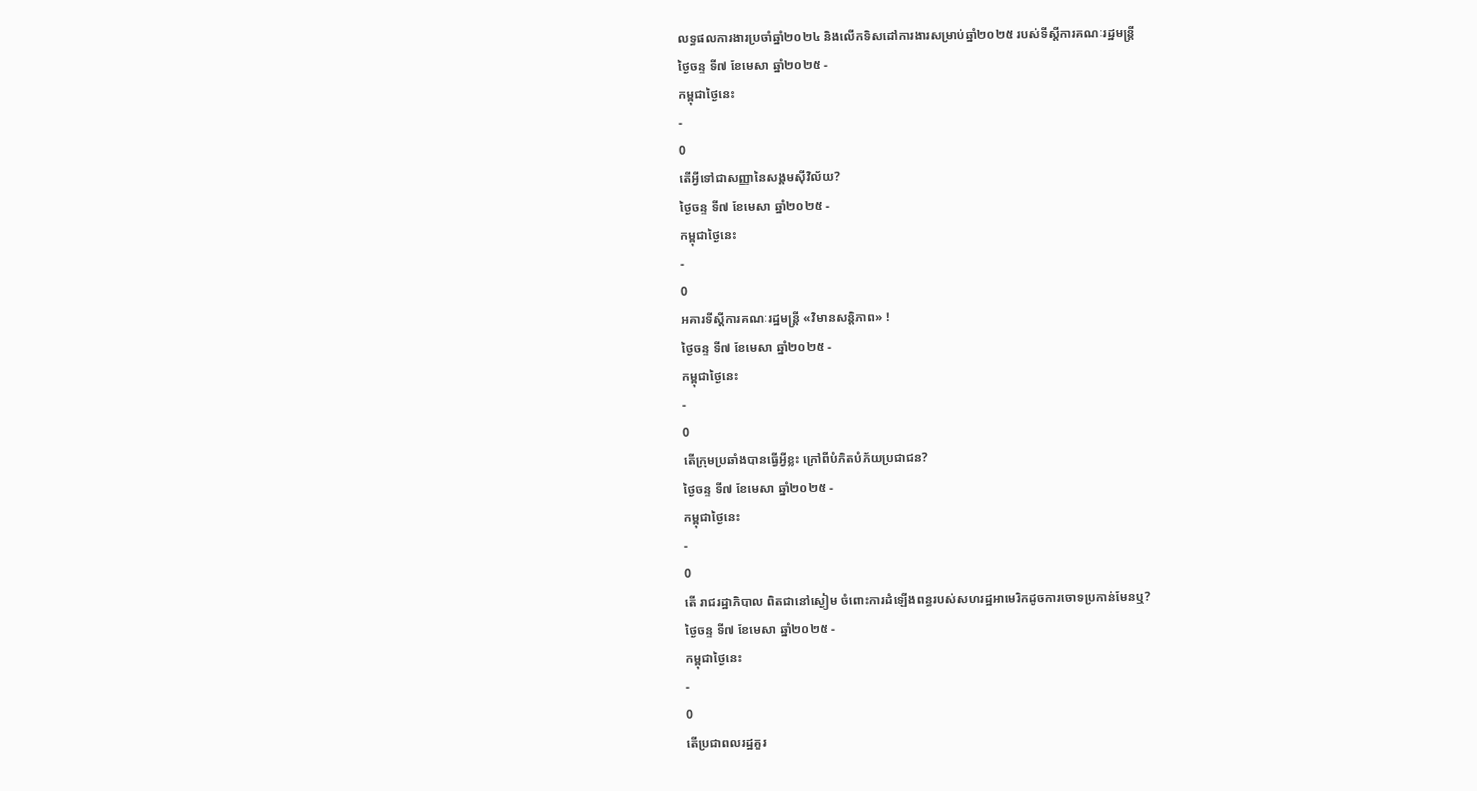លទ្ធផលការងារប្រចាំឆ្នាំ២០២៤ និងលើកទិសដៅការងារសម្រាប់ឆ្នាំ២០២៥ របស់ទីស្តីការគណៈរដ្ឋមន្ត្រី
ថ្ងៃចន្ទ ទី៧ ខែមេសា ឆ្នាំ២០២៥ -
កម្ពុជាថ្ងៃនេះ
-
0
តើអ្វីទៅជាសញ្ញានៃសង្គមស៊ីវិល័យ?
ថ្ងៃចន្ទ ទី៧ ខែមេសា ឆ្នាំ២០២៥ -
កម្ពុជាថ្ងៃនេះ
-
0
អគារទីស្តីការគណៈរដ្ឋមន្ត្រី «វិមានសន្តិភាព» !
ថ្ងៃចន្ទ ទី៧ ខែមេសា ឆ្នាំ២០២៥ -
កម្ពុជាថ្ងៃនេះ
-
0
តើក្រុមប្រឆាំងបានធ្វើអ្វីខ្លះ ក្រៅពីបំភិតបំភ័យប្រជាជន?
ថ្ងៃចន្ទ ទី៧ ខែមេសា ឆ្នាំ២០២៥ -
កម្ពុជាថ្ងៃនេះ
-
0
តើ រាជរដ្ឋាភិបាល ពិតជានៅស្ងៀម ចំពោះការដំឡើងពន្ធរបស់សហរដ្ឋអាមេរិកដូចការចោទប្រកាន់មែនឬ?
ថ្ងៃចន្ទ ទី៧ ខែមេសា ឆ្នាំ២០២៥ -
កម្ពុជាថ្ងៃនេះ
-
0
តើប្រជាពលរដ្ឋគួរ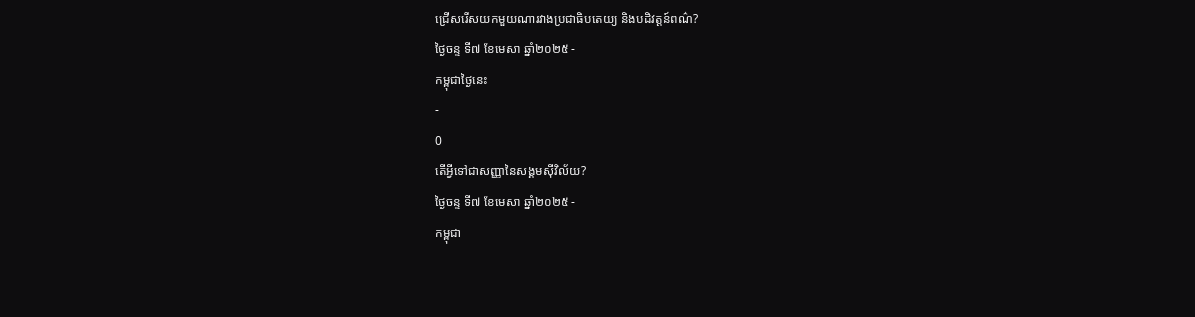ជ្រើសរើសយកមួយណារវាងប្រជាធិបតេយ្យ និងបដិវត្តន៍ពណ៌?
ថ្ងៃចន្ទ ទី៧ ខែមេសា ឆ្នាំ២០២៥ -
កម្ពុជាថ្ងៃនេះ
-
0
តើអ្វីទៅជាសញ្ញានៃសង្គមស៊ីវិល័យ?
ថ្ងៃចន្ទ ទី៧ ខែមេសា ឆ្នាំ២០២៥ -
កម្ពុជា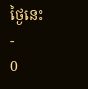ថ្ងៃនេះ
-
0